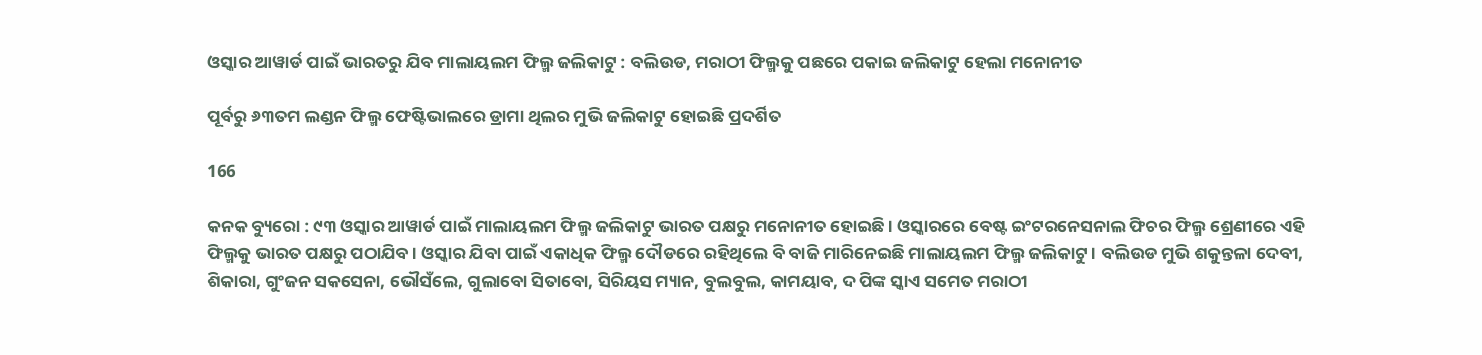ଓସ୍କାର ଆୱାର୍ଡ ପାଇଁ ଭାରତରୁ ଯିବ ମାଲାୟଲମ ଫିଲ୍ମ ଜଲିକାଟୁ : ବଲିଉଡ, ମରାଠୀ ଫିଲ୍ମକୁ ପଛରେ ପକାଇ ଜଲିକାଟୁ ହେଲା ମନୋନୀତ

ପୂର୍ବରୁ ୬୩ତମ ଲଣ୍ଡନ ଫିଲ୍ମ ଫେଷ୍ଟିଭାଲରେ ଡ୍ରାମା ଥିଲର ମୁଭି ଜଲିକାଟୁ ହୋଇଛି ପ୍ରଦର୍ଶିତ

166

କନକ ବ୍ୟୁରୋ : ୯୩ ଓସ୍କାର ଆୱାର୍ଡ ପାଇଁ ମାଲାୟଲମ ଫିଲ୍ମ ଜଲିକାଟୁ ଭାରତ ପକ୍ଷରୁ ମନୋନୀତ ହୋଇଛି । ଓସ୍କାରରେ ବେଷ୍ଟ ଇଂଟରନେସନାଲ ଫିଚର ଫିଲ୍ମ ଶ୍ରେଣୀରେ ଏହି ଫିଲ୍ମକୁ ଭାରତ ପକ୍ଷରୁ ପଠାଯିବ । ଓସ୍କାର ଯିବା ପାଇଁ ଏକାଧିକ ଫିଲ୍ମ ଦୌଡରେ ରହିଥିଲେ ବି ବାଜି ମାରିନେଇଛି ମାଲାୟଲମ ଫିଲ୍ମ ଜଲିକାଟୁ । ବଲିଉଡ ମୁଭି ଶକୁନ୍ତଳା ଦେବୀ, ଶିକାରା, ଗୁଂଜନ ସକସେନା, ଭୌସଁଲେ, ଗୁଲାବୋ ସିତାବୋ, ସିରିୟସ ମ୍ୟାନ, ବୁଲବୁଲ, କାମୟାବ, ଦ ପିଙ୍କ ସ୍କାଏ ସମେତ ମରାଠୀ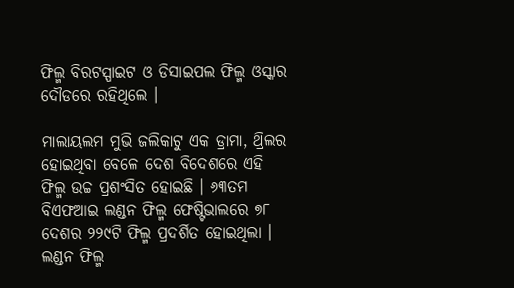ଫିଲ୍ମ ବିରଟସ୍ପାଇଟ ଓ ଡିସାଇପଲ ଫିଲ୍ମ ଓସ୍କାର ଦୌଡରେ ରହିଥିଲେ ।

ମାଲାୟଲମ ମୁଭି ଜଲିକାଟୁ ଏକ ଡ୍ରାମା, ଥ୍ରିଲର ହୋଇଥିବା ବେଳେ ଦେଶ ବିଦେଶରେ ଏହି ଫିଲ୍ମ ଉଚ୍ଚ ପ୍ରଶଂସିତ ହୋଇଛି । ୬୩ତମ ବିଏଫଆଇ ଲଣ୍ଡନ ଫିଲ୍ମ ଫେଷ୍ଟିଭାଲରେ ୭୮ ଦେଶର ୨୨୯ଟି ଫିଲ୍ମ ପ୍ରଦର୍ଶିତ ହୋଇଥିଲା । ଲଣ୍ଡନ ଫିଲ୍ମ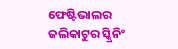ଫେଷ୍ଟିଭାଲର ଜଲିକାଟୁର ସ୍କ୍ରିନିଂ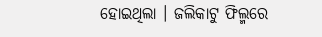ହୋଇଥିଲା । ଜଲିକାଟୁ ଫିଲ୍ମରେ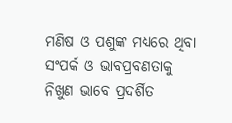ମଣିଷ ଓ ପଶୁଙ୍କ ମଧ୍ୟରେ ଥିବା ସଂପର୍କ ଓ ଭାବପ୍ରବଣତାକୁ ନିଖୁଣ ଭାବେ ପ୍ରଦର୍ଶିତ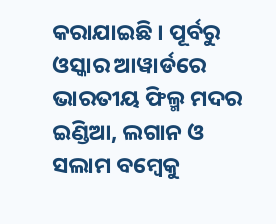କରାଯାଇଛି । ପୂର୍ବରୁ ଓସ୍କାର ଆୱାର୍ଡରେ ଭାରତୀୟ ଫିଲ୍ମ ମଦର ଇଣ୍ଡିଆ, ଲଗାନ ଓ ସଲାମ ବମ୍ବେକୁ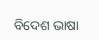ବିଦେଶ ଭାଷା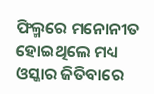ଫିଲ୍ମରେ ମନୋନୀତ ହୋଇଥିଲେ ମଧ୍ୟ ଓସ୍କାର ଜିତିବାରେ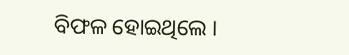ବିଫଳ ହୋଇଥିଲେ ।